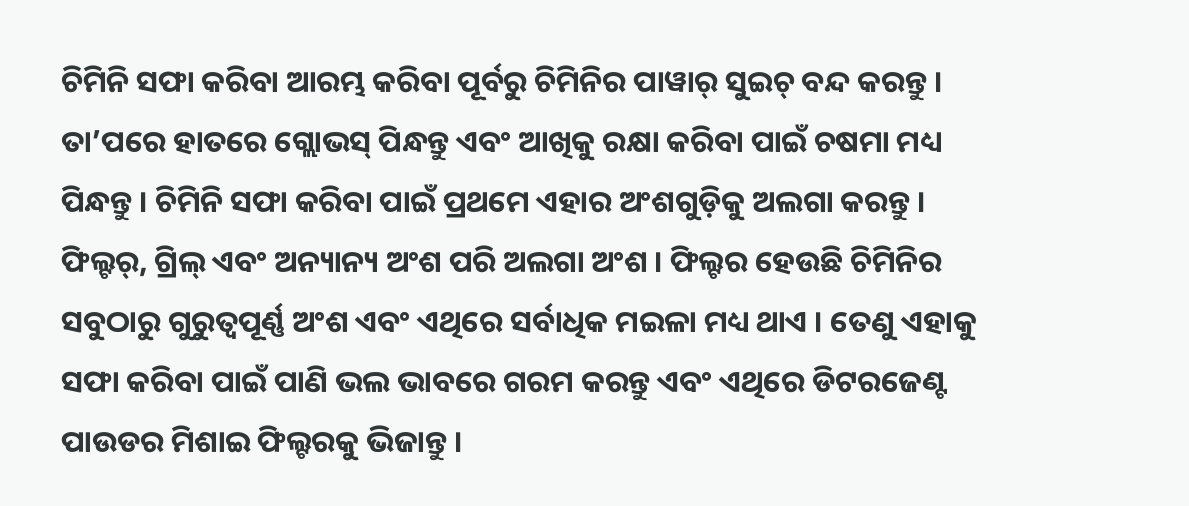ଚିମିନି ସଫା କରିବା ଆରମ୍ଭ କରିବା ପୂର୍ବରୁ ଚିମିନିର ପାୱାର୍ ସୁଇଚ୍ ବନ୍ଦ କରନ୍ତୁ । ତା’ପରେ ହାତରେ ଗ୍ଲୋଭସ୍ ପିନ୍ଧନ୍ତୁ ଏବଂ ଆଖିକୁ ରକ୍ଷା କରିବା ପାଇଁ ଚଷମା ମଧ୍ୟ ପିନ୍ଧନ୍ତୁ । ଚିମିନି ସଫା କରିବା ପାଇଁ ପ୍ରଥମେ ଏହାର ଅଂଶଗୁଡ଼ିକୁ ଅଲଗା କରନ୍ତୁ । ଫିଲ୍ଟର୍, ଗ୍ରିଲ୍ ଏବଂ ଅନ୍ୟାନ୍ୟ ଅଂଶ ପରି ଅଲଗା ଅଂଶ । ଫିଲ୍ଟର ହେଉଛି ଚିମିନିର ସବୁଠାରୁ ଗୁରୁତ୍ୱପୂର୍ଣ୍ଣ ଅଂଶ ଏବଂ ଏଥିରେ ସର୍ବାଧିକ ମଇଳା ମଧ୍ୟ ଥାଏ । ତେଣୁ ଏହାକୁ ସଫା କରିବା ପାଇଁ ପାଣି ଭଲ ଭାବରେ ଗରମ କରନ୍ତୁ ଏବଂ ଏଥିରେ ଡିଟରଜେଣ୍ଟ ପାଉଡର ମିଶାଇ ଫିଲ୍ଟରକୁ ଭିଜାନ୍ତୁ ।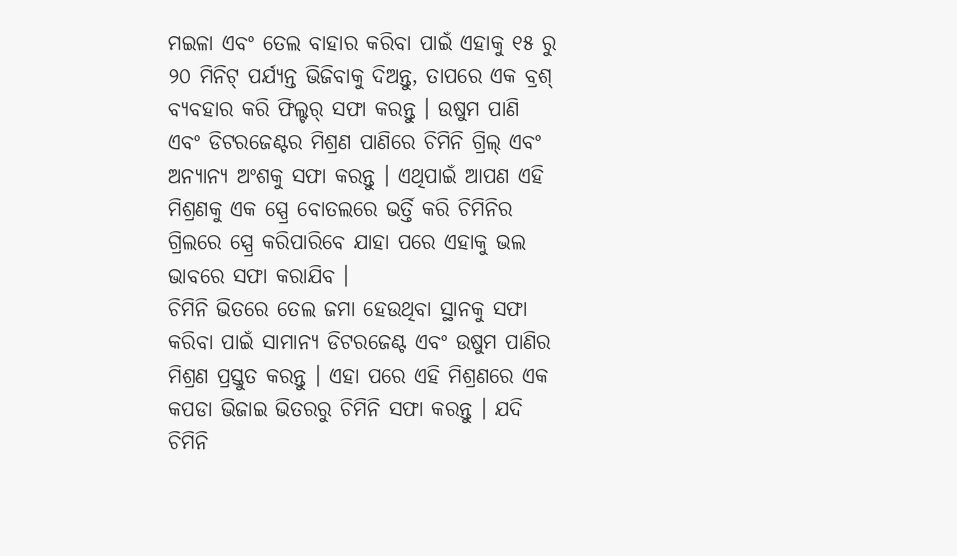ମଇଳା ଏବଂ ତେଲ ବାହାର କରିବା ପାଇଁ ଏହାକୁ ୧୫ ରୁ ୨୦ ମିନିଟ୍ ପର୍ଯ୍ୟନ୍ତ ଭିଜିବାକୁ ଦିଅନ୍ତୁ, ତାପରେ ଏକ ବ୍ରଶ୍ ବ୍ୟବହାର କରି ଫିଲ୍ଟର୍ ସଫା କରନ୍ତୁ । ଉଷୁମ ପାଣି ଏବଂ ଡିଟରଜେଣ୍ଟର ମିଶ୍ରଣ ପାଣିରେ ଚିମିନି ଗ୍ରିଲ୍ ଏବଂ ଅନ୍ୟାନ୍ୟ ଅଂଶକୁ ସଫା କରନ୍ତୁ । ଏଥିପାଇଁ ଆପଣ ଏହି ମିଶ୍ରଣକୁ ଏକ ସ୍ପ୍ରେ ବୋତଲରେ ଭର୍ତ୍ତି କରି ଚିମିନିର ଗ୍ରିଲରେ ସ୍ପ୍ରେ କରିପାରିବେ ଯାହା ପରେ ଏହାକୁ ଭଲ ଭାବରେ ସଫା କରାଯିବ ।
ଚିମିନି ଭିତରେ ତେଲ ଜମା ହେଉଥିବା ସ୍ଥାନକୁ ସଫା କରିବା ପାଇଁ ସାମାନ୍ୟ ଡିଟରଜେଣ୍ଟ ଏବଂ ଉଷୁମ ପାଣିର ମିଶ୍ରଣ ପ୍ରସ୍ତୁତ କରନ୍ତୁ । ଏହା ପରେ ଏହି ମିଶ୍ରଣରେ ଏକ କପଡା ଭିଜାଇ ଭିତରରୁ ଚିମିନି ସଫା କରନ୍ତୁ । ଯଦି ଚିମିନି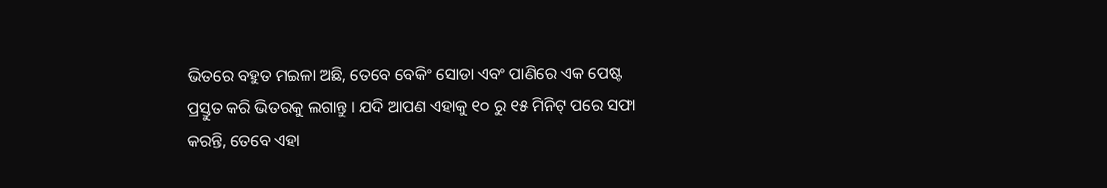ଭିତରେ ବହୁତ ମଇଳା ଅଛି, ତେବେ ବେକିଂ ସୋଡା ଏବଂ ପାଣିରେ ଏକ ପେଷ୍ଟ ପ୍ରସ୍ତୁତ କରି ଭିତରକୁ ଲଗାନ୍ତୁ । ଯଦି ଆପଣ ଏହାକୁ ୧୦ ରୁ ୧୫ ମିନିଟ୍ ପରେ ସଫା କରନ୍ତି, ତେବେ ଏହା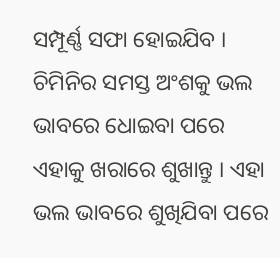ସମ୍ପୂର୍ଣ୍ଣ ସଫା ହୋଇଯିବ । ଚିମିନିର ସମସ୍ତ ଅଂଶକୁ ଭଲ ଭାବରେ ଧୋଇବା ପରେ ଏହାକୁ ଖରାରେ ଶୁଖାନ୍ତୁ । ଏହା ଭଲ ଭାବରେ ଶୁଖିଯିବା ପରେ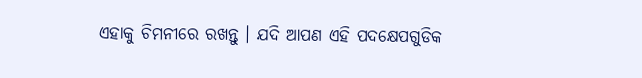ଏହାକୁ ଚିମନୀରେ ରଖନ୍ତୁ । ଯଦି ଆପଣ ଏହି ପଦକ୍ଷେପଗୁଡିକ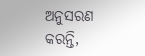ଅନୁସରଣ କରନ୍ତି,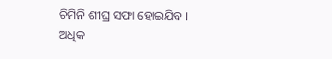ଚିମିନି ଶୀଘ୍ର ସଫା ହୋଇଯିବ ।
ଅଧିକ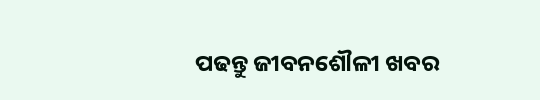ପଢନ୍ତୁ ଜୀବନଶୌଳୀ ଖବର